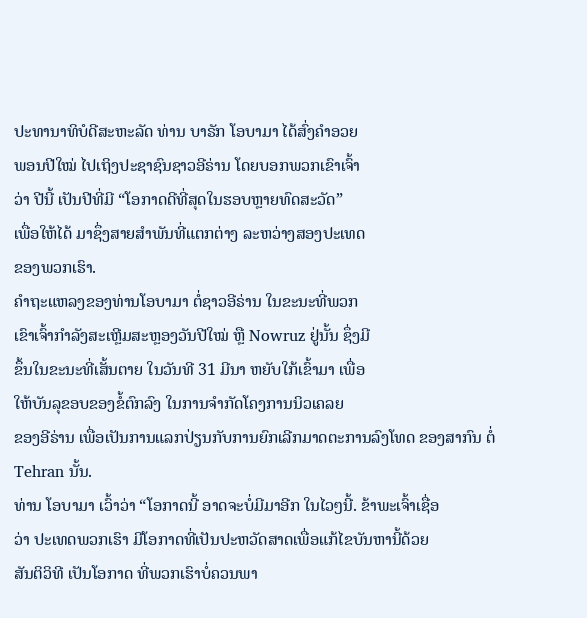ປະທານາທິບໍດີສະຫະລັດ ທ່ານ ບາຣັກ ໂອບາມາ ໄດ້ສົ່ງຄຳອວຍ
ພອນປີໃໝ່ ໄປເຖິງປະຊາຊົນຊາວອີຣ່ານ ໂດຍບອກພວກເຂົາເຈົ້າ
ວ່າ ປີນີ້ ເປັນປີທີ່ມີ “ໂອກາດດີທີ່ສຸດໃນຮອບຫຼາຍທົດສະວັດ”
ເພື່ອໃຫ້ໄດ້ ມາຊຶ່ງສາຍສຳພັນທີ່ແຕກຕ່າງ ລະຫວ່າງສອງປະເທດ
ຂອງພວກເຮົາ.
ຄຳຖະແຫລງຂອງທ່ານໂອບາມາ ຕໍ່ຊາວອີຣ່ານ ໃນຂະນະທີ່ພວກ
ເຂົາເຈົ້າກຳລັງສະເຫຼີມສະຫຼອງວັນປີໃໝ່ ຫຼື Nowruz ຢູ່ນັ້ນ ຊຶ່ງມີ
ຂຶ້ນໃນຂະນະທີ່ເສັ້ນຕາຍ ໃນວັນທີ 31 ມີນາ ຫຍັບໃກ້ເຂົ້າມາ ເພື່ອ
ໃຫ້ບັນລຸຂອບຂອງຂໍ້ຕົກລົງ ໃນການຈຳກັດໂຄງການນິວເຄລຍ
ຂອງອີຣ່ານ ເພື່ອເປັນການແລກປ່ຽນກັບການຍົກເລີກມາດຕະການລົງໂທດ ຂອງສາກົນ ຕໍ່ Tehran ນັ້ນ.
ທ່ານ ໂອບາມາ ເວົ້າວ່າ “ໂອກາດນີ້ ອາດຈະບໍ່ມີມາອີກ ໃນໄວໆນີ້. ຂ້າພະເຈົ້າເຊື່ອ
ວ່າ ປະເທດພວກເຮົາ ມີໂອກາດທີ່ເປັນປະຫວັດສາດເພື່ອແກ້ໄຂບັນຫານີ້ດ້ວຍ
ສັນຕິວິທີ ເປັນໂອກາດ ທີ່ພວກເຮົາບໍ່ຄວນພາ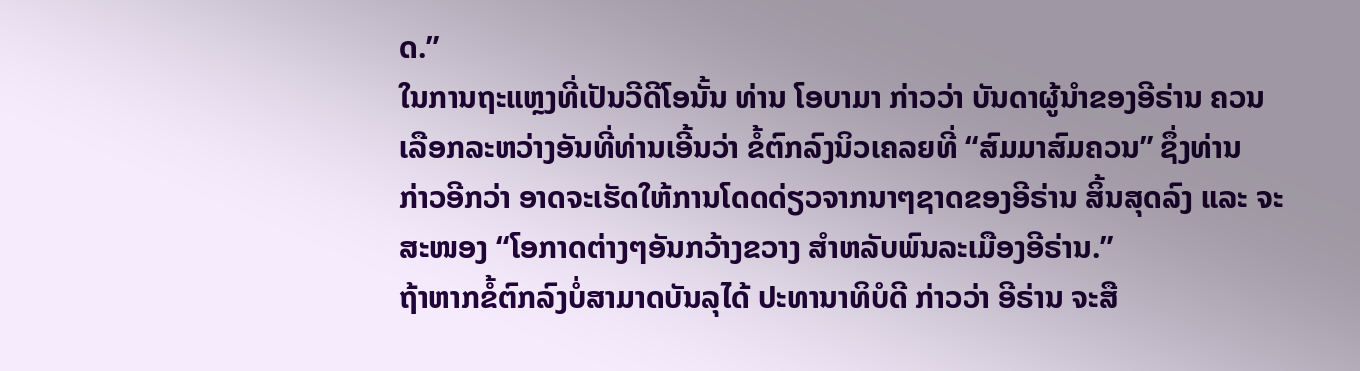ດ.”
ໃນການຖະແຫຼງທີ່ເປັນວີດີໂອນັ້ນ ທ່ານ ໂອບາມາ ກ່າວວ່າ ບັນດາຜູ້ນຳຂອງອີຣ່ານ ຄວນ
ເລືອກລະຫວ່າງອັນທີ່ທ່ານເອີ້ນວ່າ ຂໍ້ຕົກລົງນິວເຄລຍທີ່ “ສົມມາສົມຄວນ” ຊຶ່ງທ່ານ
ກ່າວອີກວ່າ ອາດຈະເຮັດໃຫ້ການໂດດດ່ຽວຈາກນາໆຊາດຂອງອີຣ່ານ ສິ້ນສຸດລົງ ແລະ ຈະສະໜອງ “ໂອກາດຕ່າງໆອັນກວ້າງຂວາງ ສຳຫລັບພົນລະເມືອງອີຣ່ານ.”
ຖ້າຫາກຂໍ້ຕົກລົງບໍ່ສາມາດບັນລຸໄດ້ ປະທານາທິບໍດີ ກ່າວວ່າ ອີຣ່ານ ຈະສື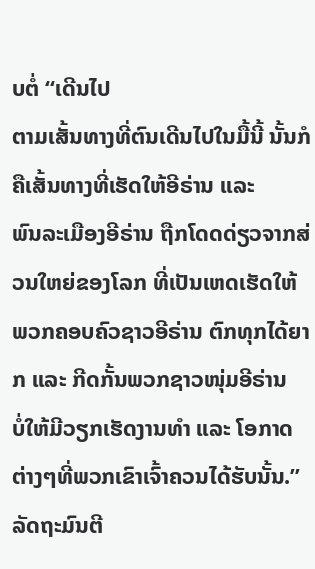ບຕໍ່ “ເດີນໄປ
ຕາມເສັ້ນທາງທີ່ຕົນເດີນໄປໃນມື້ນີ້ ນັ້ນກໍຄືເສັ້ນທາງທີ່ເຮັດໃຫ້ອີຣ່ານ ແລະ
ພົນລະເມືອງອີຣ່ານ ຖືກໂດດດ່ຽວຈາກສ່ວນໃຫຍ່ຂອງໂລກ ທີ່ເປັນເຫດເຮັດໃຫ້
ພວກຄອບຄົວຊາວອີຣ່ານ ຕົກທຸກໄດ້ຍາກ ແລະ ກີດກັ້ນພວກຊາວໜຸ່ມອີຣ່ານ
ບໍ່ໃຫ້ມີວຽກເຮັດງານທຳ ແລະ ໂອກາດຕ່າງໆທີ່ພວກເຂົາເຈົ້າຄວນໄດ້ຮັບນັ້ນ.”
ລັດຖະມົນຕີ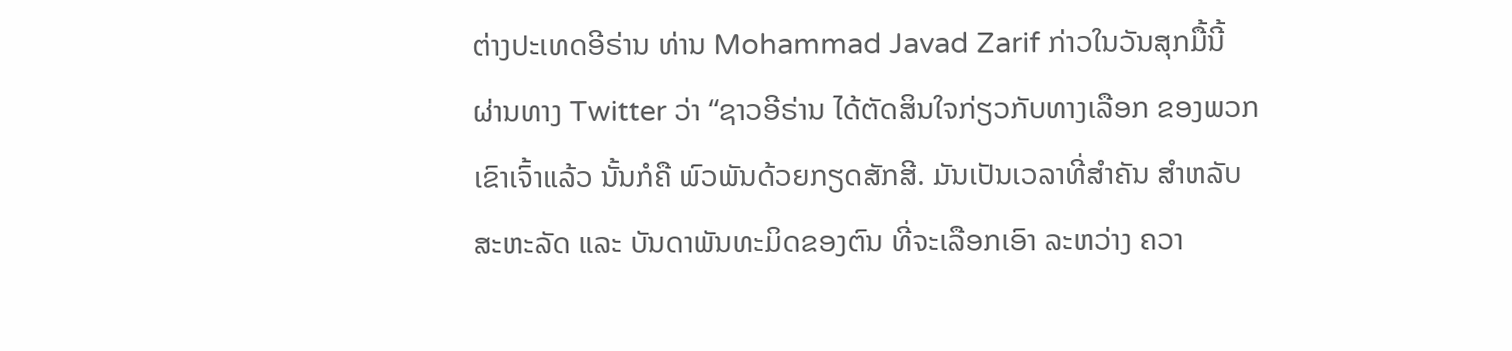ຕ່າງປະເທດອີຣ່ານ ທ່ານ Mohammad Javad Zarif ກ່າວໃນວັນສຸກມື້ນີ້
ຜ່ານທາງ Twitter ວ່າ “ຊາວອີຣ່ານ ໄດ້ຕັດສິນໃຈກ່ຽວກັບທາງເລືອກ ຂອງພວກ
ເຂົາເຈົ້າແລ້ວ ນັ້ນກໍຄື ພົວພັນດ້ວຍກຽດສັກສີ. ມັນເປັນເວລາທີ່ສຳຄັນ ສຳຫລັບ
ສະຫະລັດ ແລະ ບັນດາພັນທະມິດຂອງຕົນ ທີ່ຈະເລືອກເອົາ ລະຫວ່າງ ຄວາ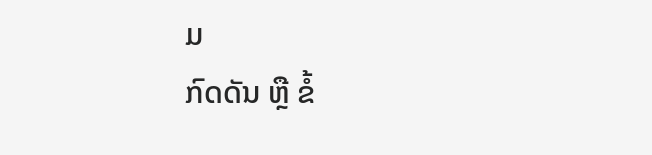ມ
ກົດດັນ ຫຼື ຂໍ້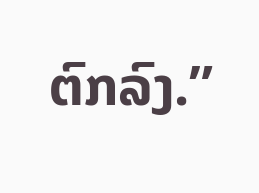ຕົກລົງ.”